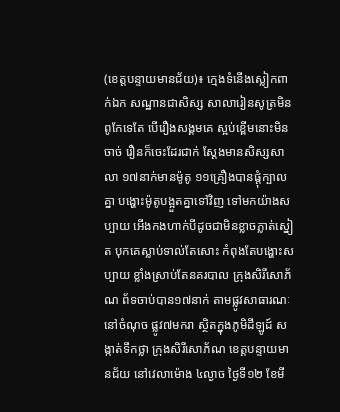(ខេត្តបន្ទាយមានជ័យ)៖ ក្មេងទំនើងស្លៀកពាក់ឯក សណ្ឋានជាសិស្ស សាលារៀនសូត្រមិន ពូកែទេតែ បើរឿងសង្គមគេ ស្អប់ខ្ពើមនោះមិនចាច់ រឿនក៏ចេះដែរជាក់ ស្តែងមានសិស្សសាលា ១៧នាក់មានម៉ូតូ ១១គ្រឿងបានផ្តុំក្បាលគ្នា បង្ហោះម៉ូតូបង្អួតគ្នាទៅវិញ ទៅមកយ៉ាងសប្បាយ អើងកងហាក់បីដូចជាមិនខ្លាចភ្លាត់ស្នៀត បុកគេស្លាប់ទាល់តែសោះ កំពុងតែបង្ហោះសប្បាយ ខ្លាំងស្រាប់តែនគរបាល ក្រុងសិរីសោភ័ណ ព័ទចាប់បាន១៧នាក់ តាមផ្លូវសាធារណៈនៅចំណុច ផ្លូវ៧មករា ស្ថិតក្នុងភូមិដីឡូដ៍ សង្កាត់ទឹកថ្លា ក្រុងសិរីសោភ័ណ ខេត្តបន្ទាយមានជ័យ នៅវេលាម៉ោង ៤ល្ងាច ថ្ងៃទី១២ ខែមី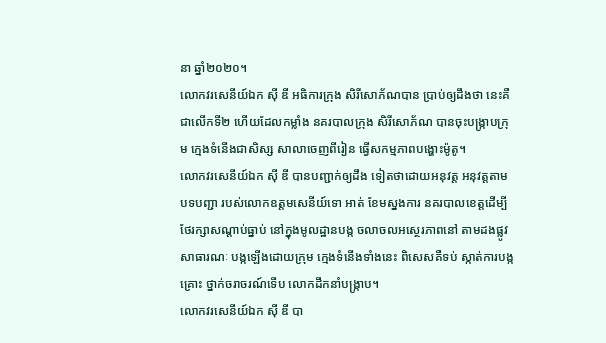នា ឆ្នាំ២០២០។
លោកវរសេនីយ៍ឯក ស៊ី ឌី អធិការក្រុង សិរីសោភ័ណបាន ប្រាប់ឲ្យដឹងថា នេះគឺជាលើកទី២ ហើយដែលកម្លាំង នគរបាលក្រុង សិរីសោភ័ណ បានចុះបង្រ្កាបក្រុម ក្មេងទំនើងជាសិស្ស សាលាចេញពីរៀន ធ្វើសកម្មភាពបង្ហោះម៉ូតូ។
លោកវរសេនីយ៍ឯក ស៊ី ឌី បានបញ្ជាក់ឲ្យដឹង ទៀតថាដោយអនុវត្ត អនុវត្តតាមបទបញ្ជា របស់លោកឧត្តមសេនីយ៍ទោ អាត់ ខែមស្នងការ នគរបាលខេត្តដើម្បី ថែរក្សាសណ្តាប់ធ្នាប់ នៅក្នុងមូលដ្ឋានបង្ក ចលាចលអស្ថេរភាពនៅ តាមដងផ្លូវសាធារណៈ បង្កឡើងដោយក្រុម ក្មេងទំនើងទាំងនេះ ពិសេសគឺទប់ ស្កាត់ការបង្កគ្រោះ ថ្នាក់ចរាចរណ៍ទើប លោកដឹកនាំបង្ក្រាប។
លោកវរសេនីយ៍ឯក ស៊ី ឌី បា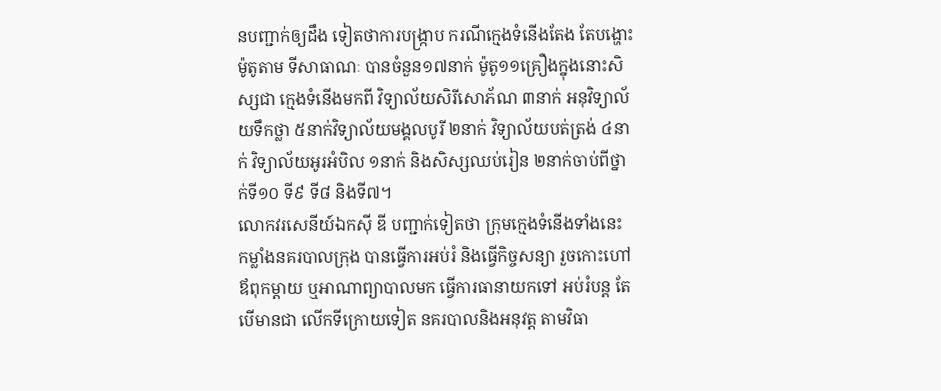នបញ្ជាក់ឲ្យដឹង ទៀតថាការបង្រ្កាប ករណីក្មេងទំនើងតែង តែបង្ហោះម៉ូតូតាម ទីសាធាណៈ បានចំនួន១៧នាក់ ម៉ូតូ១១គ្រឿងក្នុងនោះសិស្សជា ក្មេងទំនើងមកពី វិទ្យាល័យសិរីសោភ័ណ ៣នាក់ អនុវិទ្យាល័យទឹកថ្លា ៥នាក់វិទ្យាល័យមង្គលបូរី ២នាក់ វិទ្យាល័យបត់ត្រង់ ៤នាក់ វិទ្យាល័យអូរអំបិល ១នាក់ និងសិស្សឈប់រៀន ២នាក់ចាប់ពីថ្នាក់ទី១០ ទី៩ ទី៨ និងទី៧។
លោកវរសេនីយ៍ឯកស៊ី ឌី បញ្ជាក់ទៀតថា ក្រុមក្មេងទំនើងទាំងនេះ កម្លាំងនគរបាលក្រុង បានធ្វើការអប់រំ និងធ្វើកិច្ចសន្យា រួចកោះហៅឪពុកម្តាយ ឬអាណាព្យាបាលមក ធ្វើការធានាយកទៅ អប់រំបន្ត តែ បើមានជា លើកទីក្រោយទៀត នគរបាលនិងអនុវត្ត តាមវិធា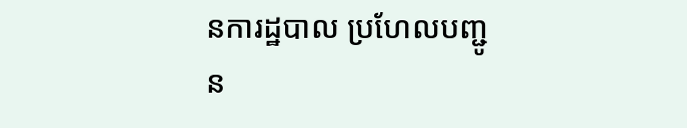នការដ្ឋបាល ប្រហែលបញ្ជូន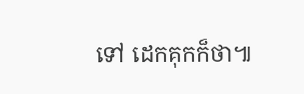ទៅ ដេកគុកក៏ថា៕